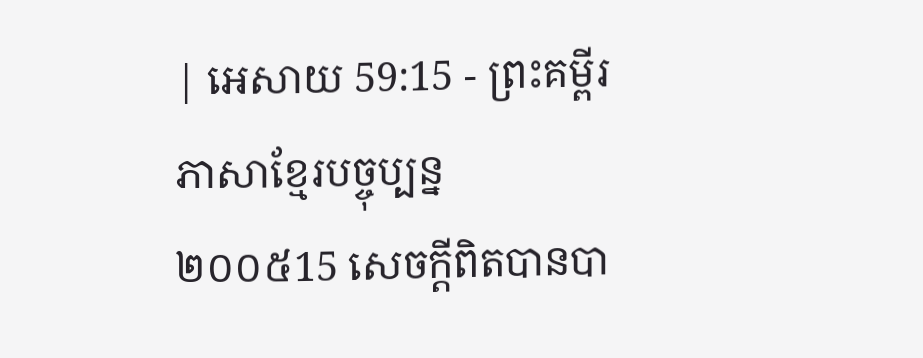| អេសាយ 59:15 - ព្រះគម្ពីរភាសាខ្មែរបច្ចុប្បន្ន ២០០៥15 សេចក្ដីពិតបានបា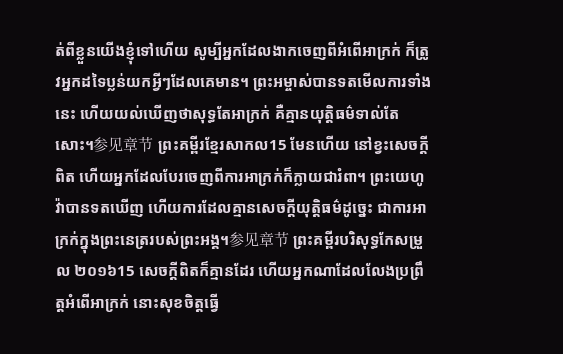ត់ពីខ្លួនយើងខ្ញុំទៅហើយ សូម្បីអ្នកដែលងាកចេញពីអំពើអាក្រក់ ក៏ត្រូវអ្នកដទៃប្លន់យកអ្វីៗដែលគេមាន។ ព្រះអម្ចាស់បានទតមើលការទាំងនេះ ហើយយល់ឃើញថាសុទ្ធតែអាក្រក់ គឺគ្មានយុត្តិធម៌ទាល់តែសោះ។参见章节 ព្រះគម្ពីរខ្មែរសាកល15 មែនហើយ នៅខ្វះសេចក្ដីពិត ហើយអ្នកដែលបែរចេញពីការអាក្រក់ក៏ក្លាយជារំពា។ ព្រះយេហូវ៉ាបានទតឃើញ ហើយការដែលគ្មានសេចក្ដីយុត្តិធម៌ដូច្នេះ ជាការអាក្រក់ក្នុងព្រះនេត្ររបស់ព្រះអង្គ។参见章节 ព្រះគម្ពីរបរិសុទ្ធកែសម្រួល ២០១៦15 សេចក្ដីពិតក៏គ្មានដែរ ហើយអ្នកណាដែលលែងប្រព្រឹត្តអំពើអាក្រក់ នោះសុខចិត្តធ្វើ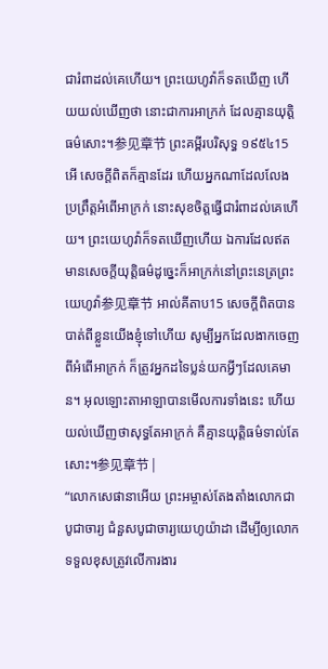ជារំពាដល់គេហើយ។ ព្រះយេហូវ៉ាក៏ទតឃើញ ហើយយល់ឃើញថា នោះជាការអាក្រក់ ដែលគ្មានយុត្តិធម៌សោះ។参见章节 ព្រះគម្ពីរបរិសុទ្ធ ១៩៥៤15 អើ សេចក្ដីពិតក៏គ្មានដែរ ហើយអ្នកណាដែលលែងប្រព្រឹត្តអំពើអាក្រក់ នោះសុខចិត្តធ្វើជារំពាដល់គេហើយ។ ព្រះយេហូវ៉ាក៏ទតឃើញហើយ ឯការដែលឥតមានសេចក្ដីយុត្តិធម៌ដូច្នេះក៏អាក្រក់នៅព្រះនេត្រព្រះយេហូវ៉ា参见章节 អាល់គីតាប15 សេចក្ដីពិតបានបាត់ពីខ្លួនយើងខ្ញុំទៅហើយ សូម្បីអ្នកដែលងាកចេញពីអំពើអាក្រក់ ក៏ត្រូវអ្នកដទៃប្លន់យកអ្វីៗដែលគេមាន។ អុលឡោះតាអាឡាបានមើលការទាំងនេះ ហើយយល់ឃើញថាសុទ្ធតែអាក្រក់ គឺគ្មានយុត្តិធម៌ទាល់តែសោះ។参见章节 |
“លោកសេផានាអើយ ព្រះអម្ចាស់តែងតាំងលោកជាបូជាចារ្យ ជំនួសបូជាចារ្យយេហូយ៉ាដា ដើម្បីឲ្យលោកទទួលខុសត្រូវលើការងារ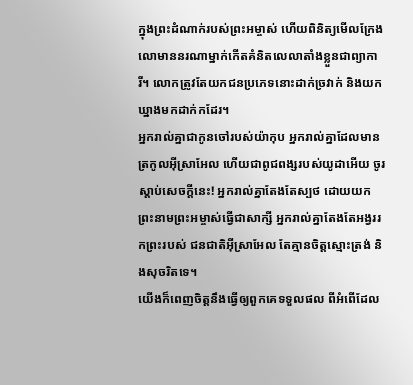ក្នុងព្រះដំណាក់របស់ព្រះអម្ចាស់ ហើយពិនិត្យមើលក្រែងលោមាននរណាម្នាក់កើតគំនិតលេលាតាំងខ្លួនជាព្យាការី។ លោកត្រូវតែយកជនប្រភេទនោះដាក់ច្រវាក់ និងយកឃ្នាងមកដាក់កដែរ។
អ្នករាល់គ្នាជាកូនចៅរបស់យ៉ាកុប អ្នករាល់គ្នាដែលមានត្រកូលអ៊ីស្រាអែល ហើយជាពូជពង្សរបស់យូដាអើយ ចូរស្ដាប់សេចក្ដីនេះ! អ្នករាល់គ្នាតែងតែស្បថ ដោយយកព្រះនាមព្រះអម្ចាស់ធ្វើជាសាក្សី អ្នករាល់គ្នាតែងតែអង្វររកព្រះរបស់ ជនជាតិអ៊ីស្រាអែល តែគ្មានចិត្តស្មោះត្រង់ និងសុចរិតទេ។
យើងក៏ពេញចិត្តនឹងធ្វើឲ្យពួកគេទទួលផល ពីអំពើដែល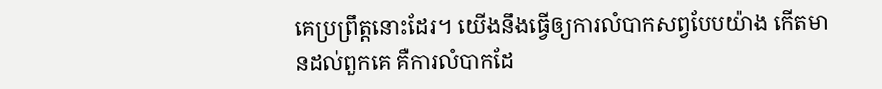គេប្រព្រឹត្តនោះដែរ។ យើងនឹងធ្វើឲ្យការលំបាកសព្វបែបយ៉ាង កើតមានដល់ពួកគេ គឺការលំបាកដែ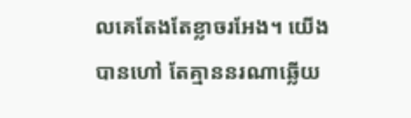លគេតែងតែខ្លាចរអែង។ យើងបានហៅ តែគ្មាននរណាឆ្លើយ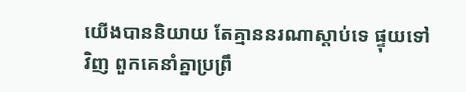យើងបាននិយាយ តែគ្មាននរណាស្ដាប់ទេ ផ្ទុយទៅវិញ ពួកគេនាំគ្នាប្រព្រឹ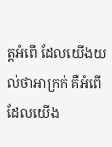ត្តអំពើ ដែលយើងយល់ថាអាក្រក់ គឺអំពើដែលយើង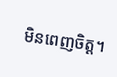មិនពេញចិត្ត។